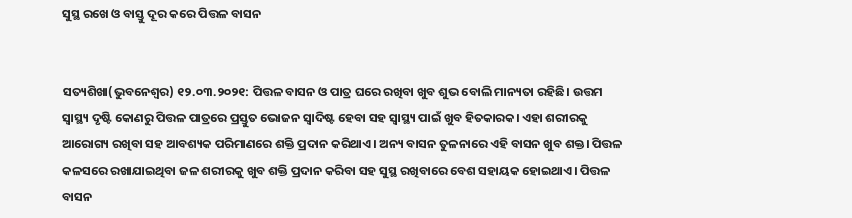ସୁସ୍ଥ ରଖେ ଓ ବାସ୍ତୁ ଦୂର କରେ ପିତ୍ତଳ ବାସନ


ସତ୍ୟଶିଖା(ଭୁବନେଶ୍ଵର) ୧୨.୦୩.୨୦୨୧: ପିତ୍ତଳ ବାସନ ଓ ପାତ୍ର ଘରେ ରଖିବା ଖୁବ ଶୁଭ ବୋଲି ମାନ୍ୟତା ରହିଛି। ଉତ୍ତମ ସ୍ୱାସ୍ଥ୍ୟ ଦୃଷ୍ଟି କୋଣରୁ ପିତ୍ତଳ ପାତ୍ରରେ ପ୍ରସ୍ତୁତ ଭୋଜନ ସ୍ୱାଦିଷ୍ଟ ହେବା ସହ ସ୍ୱାସ୍ଥ୍ୟ ପାଇଁ ଖୁବ ହିତକାରକ। ଏହା ଶରୀରକୁ ଆରୋଗ୍ୟ ରଖିବା ସହ ଆବଶ୍ୟକ ପରିମାଣରେ ଶକ୍ତି ପ୍ରଦାନ କରିଥାଏ। ଅନ୍ୟ ବାସନ ତୁଳନାରେ ଏହି ବାସନ ଖୁବ ଶକ୍ତ। ପିତ୍ତଳ କଳସରେ ରଖାଯାଇଥିବା ଜଳ ଶରୀରକୁ ଖୁବ ଶକ୍ତି ପ୍ରଦାନ କରିବା ସହ ସୁସ୍ଥ ରଖିବାରେ ବେଶ ସହାୟକ ହୋଇଥାଏ। ପିତ୍ତଳ ବାସନ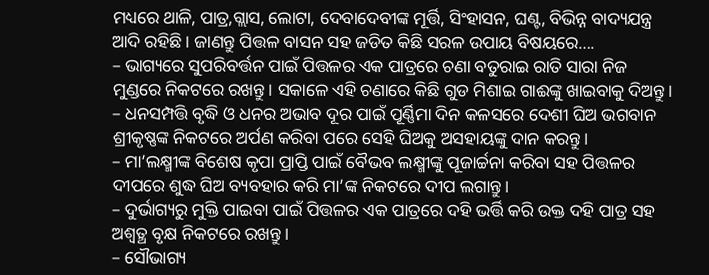ମଧ୍ୟରେ ଥାଳି, ପାତ୍ର,ଗ୍ଲାସ, ଲୋଟା, ଦେବାଦେବୀଙ୍କ ମୂର୍ତ୍ତି, ସିଂହାସନ, ଘଣ୍ଟ, ବିଭିନ୍ନ ବାଦ୍ୟଯନ୍ତ୍ର ଆଦି ରହିଛି। ଜାଣନ୍ତୁ ପିତ୍ତଳ ବାସନ ସହ ଜଡିତ କିଛି ସରଳ ଉପାୟ ବିଷୟରେ….
– ଭାଗ୍ୟରେ ସୁପରିବର୍ତ୍ତନ ପାଇଁ ପିତ୍ତଳର ଏକ ପାତ୍ରରେ ଚଣା ବତୁରାଇ ରାତି ସାରା ନିଜ ମୁଣ୍ଡରେ ନିକଟରେ ରଖନ୍ତୁ। ସକାଳେ ଏହି ଚଣାରେ କିଛି ଗୁଡ ମିଶାଇ ଗାଈଙ୍କୁ ଖାଇବାକୁ ଦିଅନ୍ତୁ।
– ଧନସମ୍ପତ୍ତି ବୃଦ୍ଧି ଓ ଧନର ଅଭାବ ଦୂର ପାଇଁ ପୂର୍ଣ୍ଣିମା ଦିନ କଳସରେ ଦେଶୀ ଘିଅ ଭଗବାନ ଶ୍ରୀକୃଷ୍ଣଙ୍କ ନିକଟରେ ଅର୍ପଣ କରିବା ପରେ ସେହି ଘିଅକୁ ଅସହାୟଙ୍କୁ ଦାନ କରନ୍ତୁ।
– ମା’ଲକ୍ଷ୍ମୀଙ୍କ ବିଶେଷ କୃପା ପ୍ରାପ୍ତି ପାଇଁ ବୈଭବ ଲକ୍ଷ୍ମୀଙ୍କୁ ପୂଜାର୍ଚ୍ଚନା କରିବା ସହ ପିତ୍ତଳର ଦୀପରେ ଶୁଦ୍ଧ ଘିଅ ବ୍ୟବହାର କରି ମା’ଙ୍କ ନିକଟରେ ଦୀପ ଲଗାନ୍ତୁ।
– ଦୁର୍ଭାଗ୍ୟରୁ ମୁକ୍ତି ପାଇବା ପାଇଁ ପିତ୍ତଳର ଏକ ପାତ୍ରରେ ଦହି ଭର୍ତ୍ତି କରି ଉକ୍ତ ଦହି ପାତ୍ର ସହ ଅଶ୍ୱତ୍ଥ ବୃକ୍ଷ ନିକଟରେ ରଖନ୍ତୁ।
– ସୌଭାଗ୍ୟ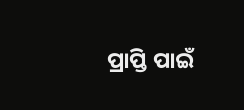ପ୍ରାପ୍ତି ପାଇଁ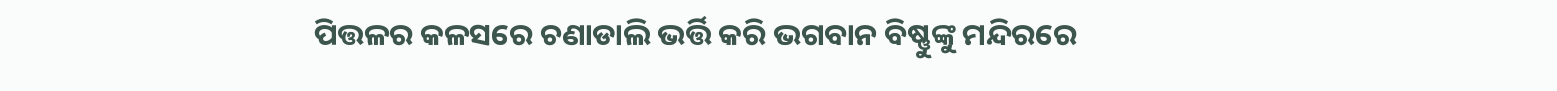ପିତ୍ତଳର କଳସରେ ଚଣାଡାଲି ଭର୍ତ୍ତି କରି ଭଗବାନ ବିଷ୍ଣୁଙ୍କୁ ମନ୍ଦିରରେ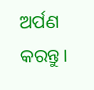ଅର୍ପଣ କରନ୍ତୁ।